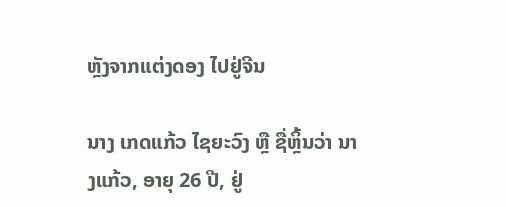ຫຼັງຈາກແຕ່ງດອງ ໄປຢູ່ຈີນ

ນາງ ເກດແກ້ວ ໄຊຍະວົງ ຫຼື ຊື່ຫຼິ້ນວ່າ ນາງແກ້ວ, ອາຍຸ 26 ປີ, ຢູ່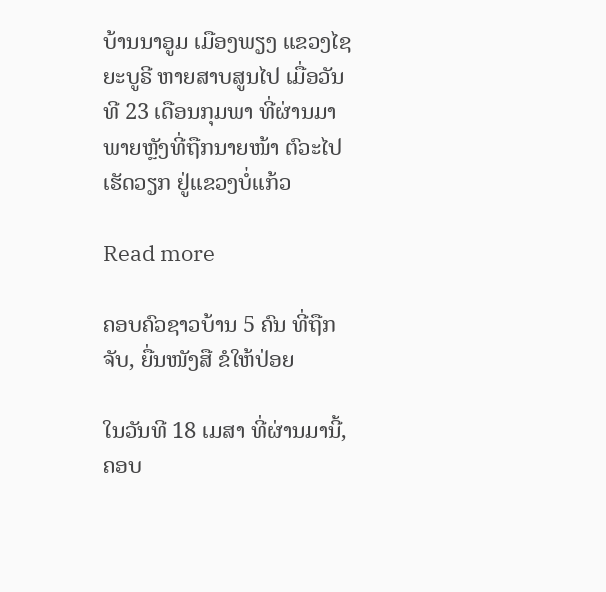ບ້ານນາອູມ ເມືອງພຽງ ແຂວງໄຊຍະບູຣີ ຫາຍສາບສູນໄປ ເມື່ອວັນທີ 23 ເດືອນກຸມພາ ທີ່ຜ່ານມາ ພາຍຫຼັງທີ່ຖືກນາຍໜ້າ ຕົວະໄປເຮັດວຽກ ຢູ່ແຂວງບໍ່ແກ້ວ

Read more

ຄອບຄົວຊາວບ້ານ 5 ຄົນ ທີ່ຖືກຈັບ, ຍື່ນໜັງສື ຂໍໃຫ້ປ່ອຍ

ໃນວັນທີ 18 ເມສາ ທີ່ຜ່ານມານີ້, ຄອບ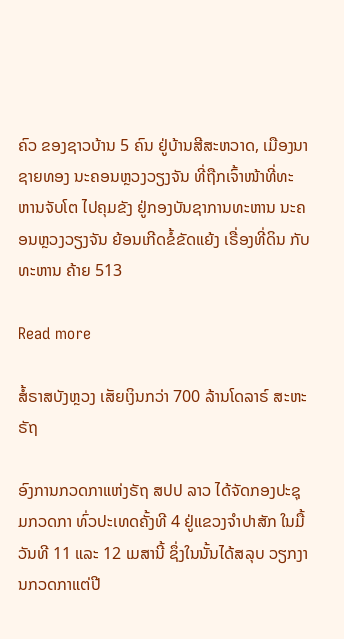ຄົວ ຂອງຊາວບ້ານ 5 ຄົນ ຢູ່ບ້ານສີສະຫວາດ, ເມືອງນາຊາຍທອງ ນະຄອນຫຼວງວຽງຈັນ ທີ່ຖືກເຈົ້າໜ້າທີ່ທະຫານຈັບໂຕ ໄປຄຸມຂັງ ຢູ່ກອງບັນຊາການທະຫານ ນະຄອນຫຼວງວຽງຈັນ ຍ້ອນເກີດຂໍ້ຂັດແຍ້ງ ເຣື່ອງທີ່ດິນ ກັບທະຫານ ຄ້າຍ 513

Read more

ສໍ້ຣາສບັງຫຼວງ ເສັຍເງິນກວ່າ 700 ລ້ານໂດລາຣ໌ ສະຫະຣັຖ

ອົງການກວດກາແຫ່ງຣັຖ ສປປ ລາວ ໄດ້ຈັດກອງປະຊຸມກວດກາ ທົ່ວປະເທດຄັ້ງທີ 4 ຢູ່ແຂວງຈໍາປາສັກ ໃນມື້ວັນທີ 11 ແລະ 12 ເມສານີ້ ຊຶ່ງໃນນັ້ນໄດ້ສລຸບ ວຽກງານກວດກາແຕ່ປີ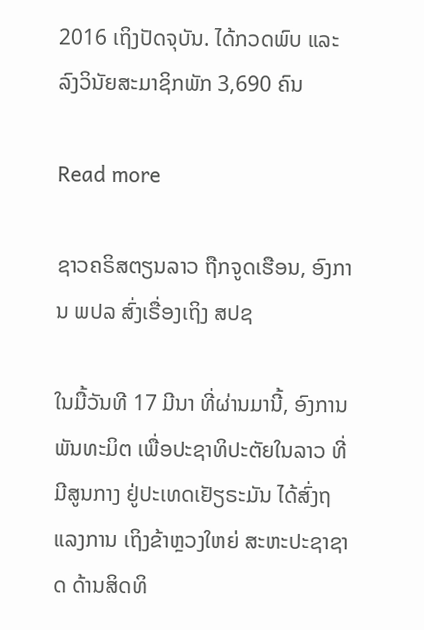2016 ເຖິງປັດຈຸບັນ. ໄດ້ກວດພົບ ແລະລົງວິນັຍສະມາຊິກພັກ 3,690 ຄົນ

Read more

ຊາວຄຣິສຕຽນລາວ ຖືກຈູດເຮືອນ, ອົງການ ພປລ ສົ່ງເຣື່ອງເຖິງ ສປຊ

ໃນມື້ວັນທີ 17 ມີນາ ທີ່ຜ່ານມານີ້, ອົງການພັນທະມິຕ ເພື່ອປະຊາທິປະຕັຍໃນລາວ ທີ່ມີສູນກາງ ຢູ່ປະເທດເຢັຽຣະມັນ ໄດ້ສົ່ງຖແລງການ ເຖິງຂ້າຫຼວງໃຫຍ່ ສະຫະປະຊາຊາດ ດ້ານສິດທິ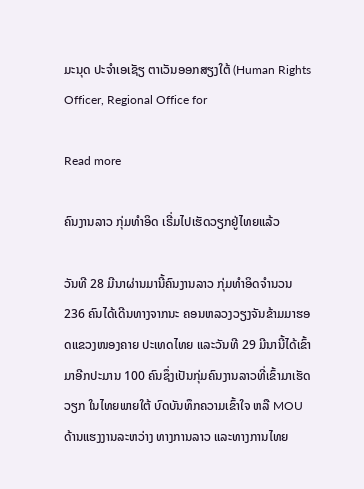ມະນຸດ ປະຈຳເອເຊັຽ ຕາເວັນອອກສຽງໃຕ້ (Human Rights Officer, Regional Office for

Read more

ຄົນງານລາວ ກຸ່ມທຳອິດ ເຣີ່ມໄປເຮັດວຽກຢູ່ໄທຍແລ້ວ

ວັນທີ 28 ມີນາຜ່ານມານີ້ຄົນງານລາວ ກຸ່ມທຳອິດຈຳນວນ 236 ຄົນໄດ້ເດີນທາງຈາກນະ ຄອນຫລວງວຽງຈັນຂ້າມມາຮອດແຂວງໜອງຄາຍ ປະເທດໄທຍ ແລະວັນທີ 29 ມີນານີ້ໄດ້ເຂົ້າມາອີກປະມານ 100 ຄົນຊຶ່ງເປັນກຸ່ມຄົນງານລາວທີ່ເຂົ້າມາເຮັດວຽກ ໃນໄທຍພາຍໃຕ້ ບົດບັນທຶກຄວາມເຂົ້າໃຈ ຫລື MOU ດ້ານແຮງງານລະຫວ່າງ ທາງການລາວ ແລະທາງການໄທຍ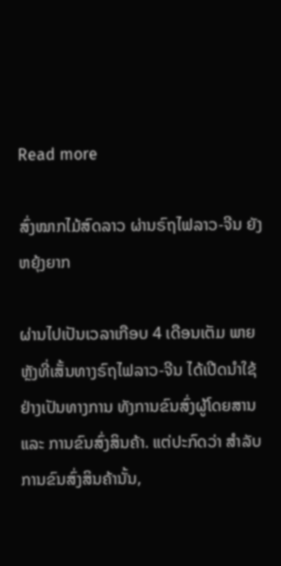Read more

ສົ່ງໝາກໄມ້ສົດລາວ ຜ່ານຣົຖໄຟລາວ-ຈີນ ຍັງຫຍຸ້ງຍາກ

ຜ່ານໄປເປັນເວລາເກືອບ 4 ເດືອນເຕັມ ພາຍຫຼັງທີ່ເສັ້ນທາງຣົຖໄຟລາວ-ຈີນ ໄດ້ເປີດນຳໃຊ້ ຢ່າງເປັນທາງການ ທັງການຂົນສົ່ງຜູ້ໂດຍສານ ແລະ ການຂົນສົ່ງສິນຄ້າ. ແຕ່ປະກົດວ່າ ສຳລັບການຂົນສົ່ງສິນຄ້ານັ້ນ,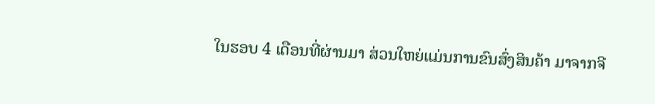ໃນຮອບ 4 ເດືອນທີ່ຜ່ານມາ ສ່ວນໃຫຍ່ແມ່ນການຂົນສົ່ງສິນຄ້າ ມາຈາກຈີ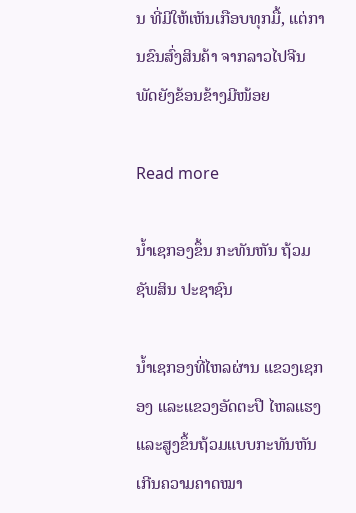ນ ທີ່ມີໃຫ້ເຫັນເກືອບທຸກມື້, ແຕ່ການຂົນສົ່ງສິນຄ້າ ຈາກລາວໄປຈີນ ພັດຍັງຂ້ອນຂ້າງມີໜ້ອຍ

Read more

ນ້ຳເຊກອງຂຶ້ນ ກະທັນຫັນ ຖ້ວມຊັພສິນ ປະຊາຊົນ

ນໍ້າເຊກອງທີ່ໄຫລຜ່ານ ແຂວງເຊກອງ ແລະແຂວງອັດຕະປື ໄຫລແຮງ ແລະສູງຂຶ້ນຖ້ວມແບບກະທັນຫັນ ເກີນຄວາມຄາດໝາ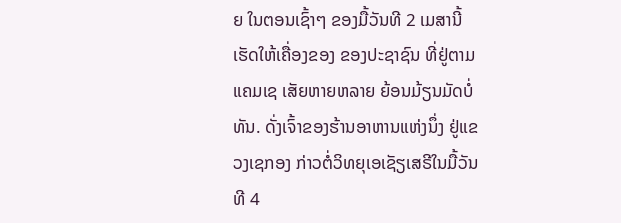ຍ ໃນຕອນເຊົ້າໆ ຂອງມື້ວັນທີ 2 ເມສານີ້ ເຮັດໃຫ້ເຄື່ອງຂອງ ຂອງປະຊາຊົນ ທີ່ຢູ່ຕາມແຄມເຊ ເສັຍຫາຍຫລາຍ ຍ້ອນມ້ຽນມັດບໍ່ທັນ. ດັ່ງເຈົ້າຂອງຮ້ານອາຫານແຫ່ງນຶ່ງ ຢູ່ແຂວງເຊກອງ ກ່າວຕໍ່ວິທຍຸເອເຊັຽເສຣີໃນມື້ວັນທີ 4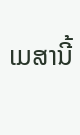ເມສານີ້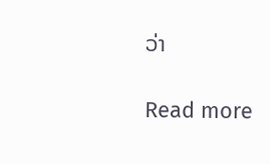ວ່າ

Read more